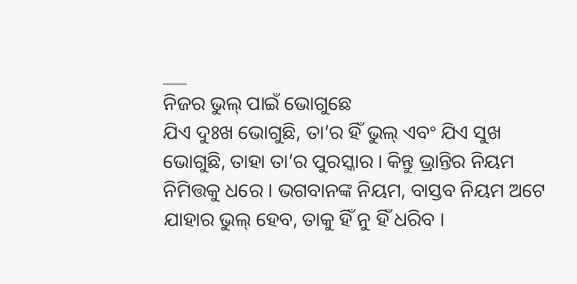___
ନିଜର ଭୁଲ୍ ପାଇଁ ଭୋଗୁଛେ
ଯିଏ ଦୁଃଖ ଭୋଗୁଛି, ତା’ର ହିଁ ଭୁଲ୍ ଏବଂ ଯିଏ ସୁଖ ଭୋଗୁଛି, ତାହା ତା’ର ପୁରସ୍କାର । କିନ୍ତୁ ଭ୍ରାନ୍ତିର ନିୟମ ନିମିତ୍ତକୁ ଧରେ । ଭଗବାନଙ୍କ ନିୟମ, ବାସ୍ତବ ନିୟମ ଅଟେ ଯାହାର ଭୁଲ୍ ହେବ, ତାକୁ ହିଁ ନୁ ହିଁ ଧରିବ ।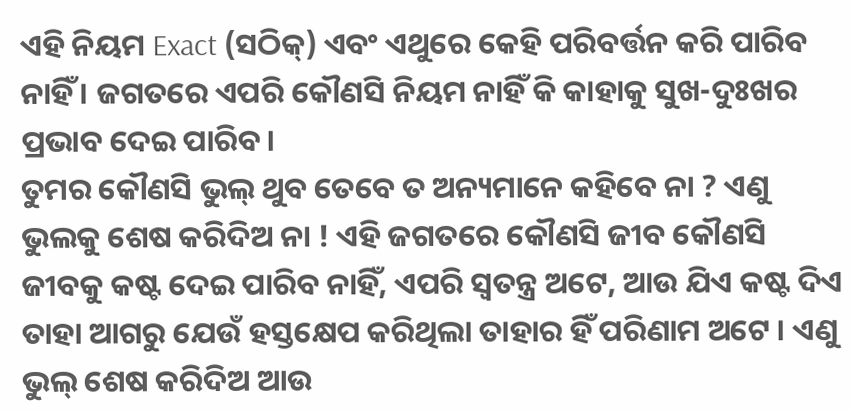ଏହି ନିୟମ Exact (ସଠିକ୍) ଏବଂ ଏଥୁରେ କେହି ପରିବର୍ତ୍ତନ କରି ପାରିବ ନାହିଁ । ଜଗତରେ ଏପରି କୌଣସି ନିୟମ ନାହିଁ କି କାହାକୁ ସୁଖ-ଦୁଃଖର ପ୍ରଭାବ ଦେଇ ପାରିବ।
ତୁମର କୌଣସି ଭୁଲ୍ ଥୁବ ତେବେ ତ ଅନ୍ୟମାନେ କହିବେ ନା ? ଏଣୁ ଭୁଲକୁ ଶେଷ କରିଦିଅ ନା ! ଏହି ଜଗତରେ କୌଣସି ଜୀବ କୌଣସି ଜୀବକୁ କଷ୍ଟ ଦେଇ ପାରିବ ନାହିଁ, ଏପରି ସ୍ଵତନ୍ତ୍ର ଅଟେ, ଆଉ ଯିଏ କଷ୍ଟ ଦିଏ ତାହା ଆଗରୁ ଯେଉଁ ହସ୍ତକ୍ଷେପ କରିଥିଲା ତାହାର ହିଁ ପରିଣାମ ଅଟେ । ଏଣୁ ଭୁଲ୍ ଶେଷ କରିଦିଅ ଆଉ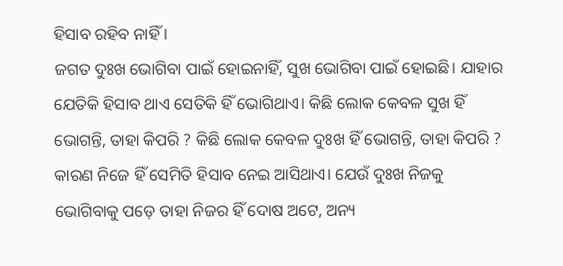ହିସାବ ରହିବ ନାହିଁ ।
ଜଗତ ଦୁଃଖ ଭୋଗିବା ପାଇଁ ହୋଇନାହିଁ, ସୁଖ ଭୋଗିବା ପାଇଁ ହୋଇଛି। ଯାହାର ଯେତିକି ହିସାବ ଥାଏ ସେତିକି ହିଁ ଭୋଗିଥାଏ। କିଛି ଲୋକ କେବଳ ସୁଖ ହିଁ ଭୋଗନ୍ତି, ତାହା କିପରି ? କିଛି ଲୋକ କେବଳ ଦୁଃଖ ହିଁ ଭୋଗନ୍ତି, ତାହା କିପରି ? କାରଣ ନିଜେ ହିଁ ସେମିତି ହିସାବ ନେଇ ଆସିଥାଏ। ଯେଉଁ ଦୁଃଖ ନିଜକୁ ଭୋଗିବାକୁ ପଡ଼େ ତାହା ନିଜର ହିଁ ଦୋଷ ଅଟେ, ଅନ୍ୟ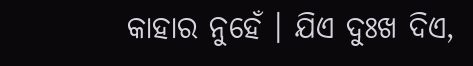କାହାର ନୁହେଁ । ଯିଏ ଦୁଃଖ ଦିଏ,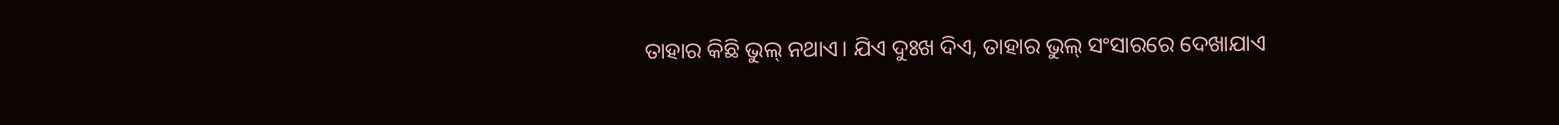ତାହାର କିଛି ଭୁଲ୍ ନଥାଏ। ଯିଏ ଦୁଃଖ ଦିଏ, ତାହାର ଭୁଲ୍ ସଂସାରରେ ଦେଖାଯାଏ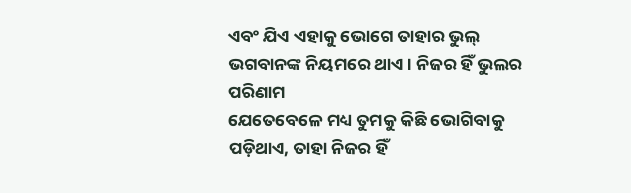ଏବଂ ଯିଏ ଏହାକୁ ଭୋଗେ ତାହାର ଭୁଲ୍ ଭଗବାନଙ୍କ ନିୟମରେ ଥାଏ। ନିଜର ହିଁ ଭୁଲର ପରିଣାମ
ଯେତେବେଳେ ମଧ୍ୟ ତୁମକୁ କିଛି ଭୋଗିବାକୁ ପଡ଼ିଥାଏ, ତାହା ନିଜର ହିଁ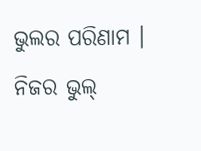ଭୁଲର ପରିଣାମ । ନିଜର ଭୁଲ୍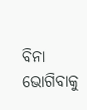ବିନା ଭୋଗିବାକୁ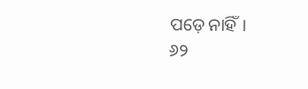ପଡ଼େ ନାହିଁ।
୬୨